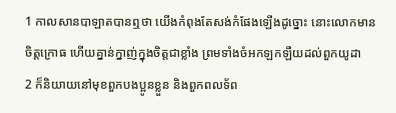1 កាលសានបាឡាតបានឮថា យើងកំពុងតែសង់កំផែងឡើងដូច្នោះ នោះលោកមានចិត្តក្រោធ ហើយគ្នាន់ក្នាញ់ក្នុងចិត្តជាខ្លាំង ព្រមទាំងចំអកឡកឡឺយដល់ពួកយូដា
2 ក៏និយាយនៅមុខពួកបងប្អូនខ្លួន និងពួកពលទ័ព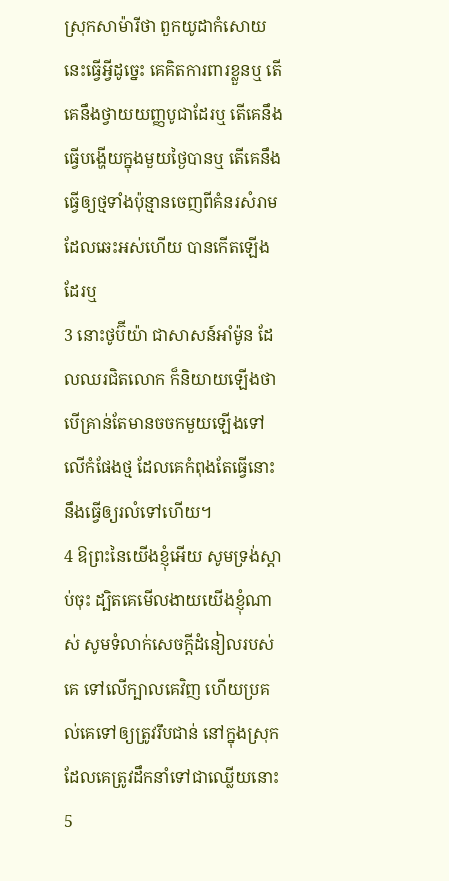ស្រុកសាម៉ារីថា ពួកយូដាកំសោយនេះធ្វើអ្វីដូច្នេះ គេគិតការពារខ្លួនឬ តើគេនឹងថ្វាយយញ្ញបូជាដែរឬ តើគេនឹងធ្វើបង្ហើយក្នុងមួយថ្ងៃបានឬ តើគេនឹងធ្វើឲ្យថ្មទាំងប៉ុន្មានចេញពីគំនរសំរាម ដែលឆេះអស់ហើយ បានកើតឡើងដែរឬ
3 នោះថូប៊ីយ៉ា ជាសាសន៍អាំម៉ូន ដែលឈរជិតលោក ក៏និយាយឡើងថា បើគ្រាន់តែមានចចកមួយឡើងទៅលើកំផែងថ្ម ដែលគេកំពុងតែធ្វើនោះនឹងធ្វើឲ្យរលំទៅហើយ។
4 ឱព្រះនៃយើងខ្ញុំអើយ សូមទ្រង់ស្តាប់ចុះ ដ្បិតគេមើលងាយយើងខ្ញុំណាស់ សូមទំលាក់សេចក្តីដំនៀលរបស់គេ ទៅលើក្បាលគេវិញ ហើយប្រគល់គេទៅឲ្យត្រូវរឹបជាន់ នៅក្នុងស្រុកដែលគេត្រូវដឹកនាំទៅជាឈ្លើយនោះ
5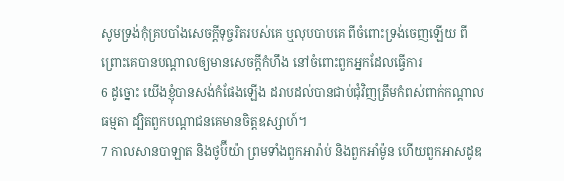សូមទ្រង់កុំគ្របបាំងសេចក្តីទុច្ចរិតរបស់គេ ឬលុបបាបគេ ពីចំពោះទ្រង់ចេញឡើយ ពីព្រោះគេបានបណ្តាលឲ្យមានសេចក្តីកំហឹង នៅចំពោះពួកអ្នកដែលធ្វើការ
6 ដូច្នោះ យើងខ្ញុំបានសង់កំផែងឡើង ដរាបដល់បានជាប់ជុំវិញត្រឹមកំពស់ពាក់កណ្តាលធម្មតា ដ្បិតពួកបណ្តាជនគេមានចិត្តឧស្សាហ៍។
7 កាលសានបាឡាត និងថូប៊ីយ៉ា ព្រមទាំងពួកអារ៉ាប់ និងពួកអាំម៉ូន ហើយពួកអាសដូឌ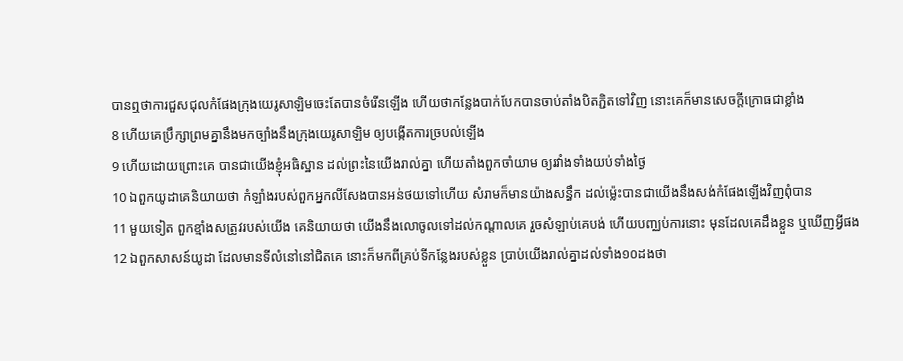បានឮថាការជួសជុលកំផែងក្រុងយេរូសាឡិមចេះតែបានចំរើនឡើង ហើយថាកន្លែងបាក់បែកបានចាប់តាំងបិតភ្ជិតទៅវិញ នោះគេក៏មានសេចក្តីក្រោធជាខ្លាំង
8 ហើយគេប្រឹក្សាព្រមគ្នានឹងមកច្បាំងនឹងក្រុងយេរូសាឡិម ឲ្យបង្កើតការច្របល់ឡើង
9 ហើយដោយព្រោះគេ បានជាយើងខ្ញុំអធិស្ឋាន ដល់ព្រះនៃយើងរាល់គ្នា ហើយតាំងពួកចាំយាម ឲ្យរវាំងទាំងយប់ទាំងថ្ងៃ
10 ឯពួកយូដាគេនិយាយថា កំឡាំងរបស់ពួកអ្នកលីសែងបានអន់ថយទៅហើយ សំរាមក៏មានយ៉ាងសន្ធឹក ដល់ម៉្លេះបានជាយើងនឹងសង់កំផែងឡើងវិញពុំបាន
11 មួយទៀត ពួកខ្មាំងសត្រូវរបស់យើង គេនិយាយថា យើងនឹងលោចូលទៅដល់កណ្តាលគេ រួចសំឡាប់គេបង់ ហើយបញ្ឈប់ការនោះ មុនដែលគេដឹងខ្លួន ឬឃើញអ្វីផង
12 ឯពួកសាសន៍យូដា ដែលមានទីលំនៅនៅជិតគេ នោះក៏មកពីគ្រប់ទីកន្លែងរបស់ខ្លួន ប្រាប់យើងរាល់គ្នាដល់ទាំង១០ដងថា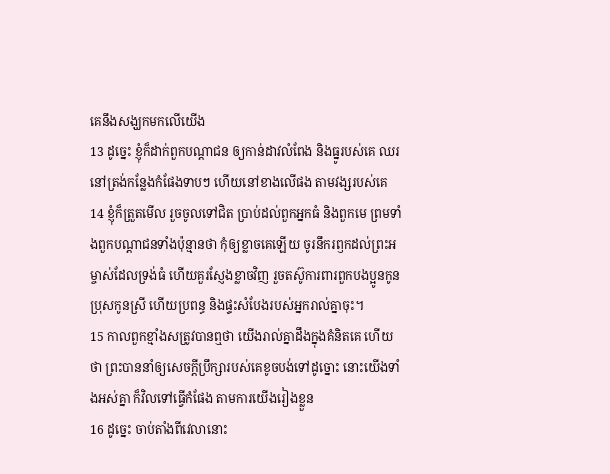គេនឹងសង្ឃកមកលើយើង
13 ដូច្នេះ ខ្ញុំក៏ដាក់ពួកបណ្តាជន ឲ្យកាន់ដាវលំពែង និងធ្នូរបស់គេ ឈរនៅត្រង់កន្លែងកំផែងទាបៗ ហើយនៅខាងលើផង តាមវង្សរបស់គេ
14 ខ្ញុំក៏ត្រួតមើល រួចចូលទៅជិត ប្រាប់ដល់ពួកអ្នកធំ និងពួកមេ ព្រមទាំងពួកបណ្តាជនទាំងប៉ុន្មានថា កុំឲ្យខ្លាចគេឡើយ ចូរនឹករឭកដល់ព្រះអម្ចាស់ដែលទ្រង់ធំ ហើយគួរស្ញែងខ្លាចវិញ រួចតស៊ូការពារពួកបងប្អូនកូនប្រុសកូនស្រី ហើយប្រពន្ធ និងផ្ទះសំបែងរបស់អ្នករាល់គ្នាចុះ។
15 កាលពួកខ្មាំងសត្រូវបានឮថា យើងរាល់គ្នាដឹងក្នុងគំនិតគេ ហើយថា ព្រះបាននាំឲ្យសេចក្តីប្រឹក្សារបស់គេខូចបង់ទៅដូច្នោះ នោះយើងទាំងអស់គ្នា ក៏វិលទៅធ្វើកំផែង តាមការយើងរៀងខ្លួន
16 ដូច្នេះ ចាប់តាំងពីវេលានោះ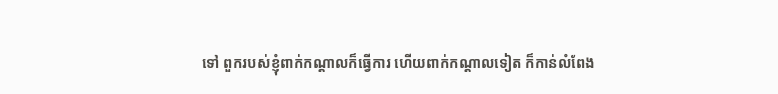ទៅ ពួករបស់ខ្ញុំពាក់កណ្តាលក៏ធ្វើការ ហើយពាក់កណ្តាលទៀត ក៏កាន់លំពែង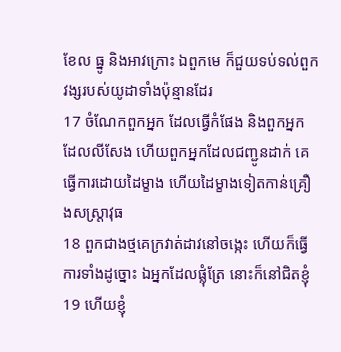ខែល ធ្នូ និងអាវក្រោះ ឯពួកមេ ក៏ជួយទប់ទល់ពួកវង្សរបស់យូដាទាំងប៉ុន្មានដែរ
17 ចំណែកពួកអ្នក ដែលធ្វើកំផែង និងពួកអ្នក ដែលលីសែង ហើយពួកអ្នកដែលជញ្ជូនដាក់ គេធ្វើការដោយដៃម្ខាង ហើយដៃម្ខាងទៀតកាន់គ្រឿងសស្ត្រាវុធ
18 ពួកជាងថ្មគេក្រវាត់ដាវនៅចង្កេះ ហើយក៏ធ្វើការទាំងដូច្នោះ ឯអ្នកដែលផ្លុំត្រែ នោះក៏នៅជិតខ្ញុំ
19 ហើយខ្ញុំ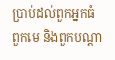ប្រាប់ដល់ពួកអ្នកធំ ពួកមេ និងពួកបណ្តា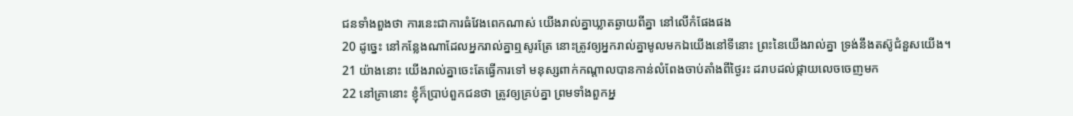ជនទាំងពួងថា ការនេះជាការធំវែងពេកណាស់ យើងរាល់គ្នាឃ្លាតឆ្ងាយពីគ្នា នៅលើកំផែងផង
20 ដូច្នេះ នៅកន្លែងណាដែលអ្នករាល់គ្នាឮសូរត្រែ នោះត្រូវឲ្យអ្នករាល់គ្នាមូលមកឯយើងនៅទីនោះ ព្រះនៃយើងរាល់គ្នា ទ្រង់នឹងតស៊ូជំនួសយើង។
21 យ៉ាងនោះ យើងរាល់គ្នាចេះតែធ្វើការទៅ មនុស្សពាក់កណ្តាលបានកាន់លំពែងចាប់តាំងពីថ្ងៃរះ ដរាបដល់ផ្កាយលេចចេញមក
22 នៅគ្រានោះ ខ្ញុំក៏ប្រាប់ពួកជនថា ត្រូវឲ្យគ្រប់គ្នា ព្រមទាំងពួកអ្ន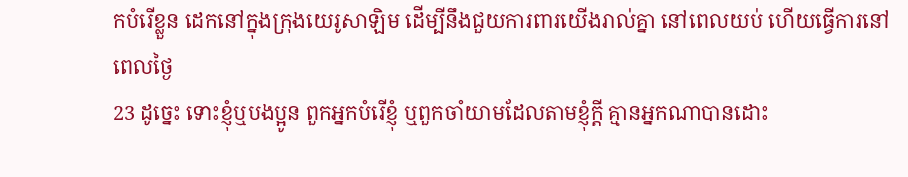កបំរើខ្លួន ដេកនៅក្នុងក្រុងយេរូសាឡិម ដើម្បីនឹងជួយការពារយើងរាល់គ្នា នៅពេលយប់ ហើយធ្វើការនៅពេលថ្ងៃ
23 ដូច្នេះ ទោះខ្ញុំឬបងប្អូន ពួកអ្នកបំរើខ្ញុំ ឬពួកចាំយាមដែលតាមខ្ញុំក្តី គ្មានអ្នកណាបានដោះ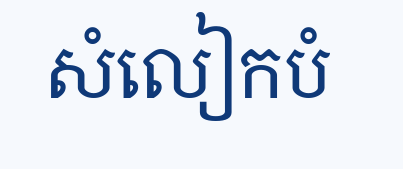សំលៀកបំ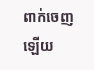ពាក់ចេញឡើយ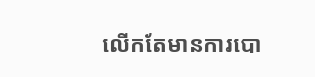លើកតែមានការបោ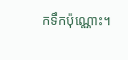កទឹកប៉ុណ្ណោះ។